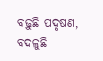ବଢ଼ୁଛି ପଦୃଷଣ, ବଦଳୁଛି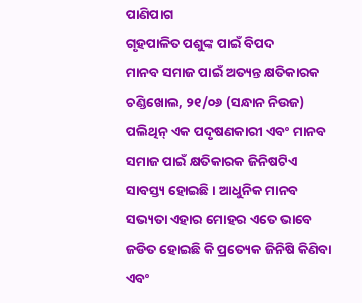ପାଣିପାଗ
ଗୃହପାଳିତ ପଶୁଙ୍କ ପାଇଁ ବିପଦ
ମାନବ ସମାଜ ପାଇଁ ଅତ୍ୟନ୍ତ କ୍ଷତିକାରକ
ଚଣ୍ଡିଖୋଲ, ୨୧/୦୬ (ସନ୍ଧାନ ନିଉଜ) ପଲିଥିନ୍ ଏକ ପଦୃଷଣକାରୀ ଏବଂ ମାନବ ସମାଜ ପାଇଁ କ୍ଷତିକାରକ ଜିନିଷଟିଏ ସାବସ୍ତ୍ୟ ହୋଇଛି । ଆଧୁନିକ ମାନବ ସଭ୍ୟତା ଏହାର ମୋହର ଏତେ ଭାବେ ଜଡିତ ହୋଇଛି କି ପ୍ରତ୍ୟେକ ଜିନିଷି କିଣିବା ଏବଂ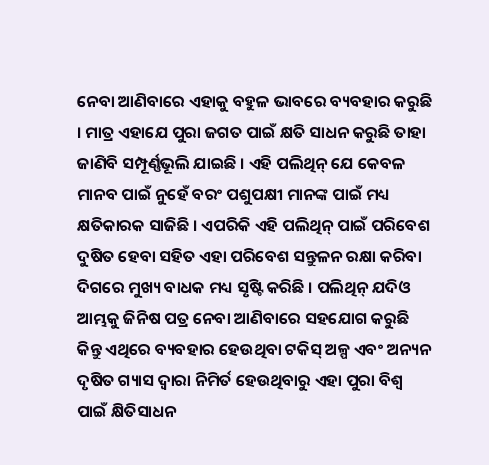ନେବା ଆଣିବାରେ ଏହାକୁ ବହୁଳ ଭାବରେ ବ୍ୟବହାର କରୁଛି । ମାତ୍ର ଏହାଯେ ପୁରା ଜଗତ ପାଇଁ କ୍ଷତି ସାଧନ କରୁଛି ତାହା ଜାଣିବି ସମ୍ପୂର୍ଣ୍ଣଭୂଲି ଯାଇଛି । ଏହି ପଲିଥିନ୍ ଯେ କେବଳ ମାନବ ପାଇଁ ନୁହେଁ ବରଂ ପଶୁପକ୍ଷୀ ମାନଙ୍କ ପାଇଁ ମଧ୍ୟ କ୍ଷତିକାରକ ସାଜିଛି । ଏପରିକି ଏହି ପଲିଥିନ୍ ପାଇଁ ପରିବେଶ ଦୁଷିତ ହେବା ସହିତ ଏହା ପରିବେଶ ସନ୍ତୁଳନ ରକ୍ଷା କରିବା ଦିଗରେ ମୁଖ୍ୟ ବାଧକ ମଧ୍ୟ ସୃଷ୍ଟି କରିଛି । ପଲିଥିନ୍ ଯଦିଓ ଆମ୍ଭକୁ ଜିନିଷ ପତ୍ର ନେବା ଆଣିବାରେ ସହଯୋଗ କରୁଛି କିନ୍ତୁ ଏଥିରେ ବ୍ୟବହାର ହେଉଥିବା ଟକିସ୍ ଅଳ୍ପ ଏବଂ ଅନ୍ୟନ ଦୃଷିତ ଗ୍ୟାସ ଦ୍ୱାରା ନିମିର୍ତ ହେଉଥିବାରୁ ଏହା ପୁରା ବିଶ୍ୱ ପାଇଁ କ୍ଷିତିସାଧନ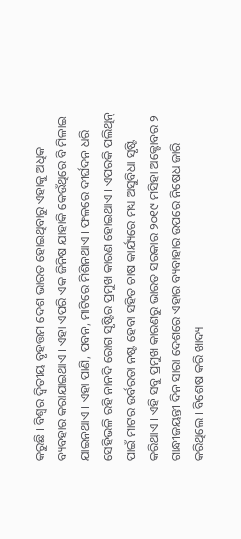କରୁଛି । ବିଶ୍ୱର ଦ୍ୱିତୀୟ ବୃହତ୍ତମ ଦେଶ ଭାରତ ହୋଇଥିବାରୁ ଏହାକୁ ଅଧିକ ବ୍ୟବହାର କରାଯାଇଥାଏ । ଏହା ଏପରି ଏକ ଜିନିଷ ଯାହାକି କେଉଁଥିରେ ବି ମିଳାଇ ଯାଇନଥାଏ । ଏହା ପାଣି, ପବନ, ମାଟିରେ ମିଶିନଥାଏ । ଫଳରେ ଦୀର୍ଘଦନ ଧରି ସେହିଭଳି ରହି ନାନଦି ରୋଗ ସୃଷ୍ଟିର ପ୍ରମୁଖ କାରଣ ହୋଇଥାଏ । ଏପରକି ପଲିଥିନ୍ ପାଇଁ ମାଟର ଉର୍ବରତା ନଷ୍ଟ ହେବା ସହିତ ଚାଷ କାର୍ଯ୍ୟରେ ମଧ୍ୟ ଅସୁବିଧା ସୃଷ୍ଟି କରିଥାଏ । ଏହି ସବୁ ପ୍ରମୁଖ କାରଣରୁ ଭାରତ ସରକାର ୨୦୧୯ ମସିହା ଅକ୍ଟୋବର ୨ ଗାନ୍ଧୀଜୟନ୍ତୀ ଦିନ ସାରା ଦେଶରେ ଏହାର ବ୍ୟବାହାର ଉପରେ ନିଷେଧ ଜାରି କରିଥିଲେ । ବିଶେଷ କରି ଖାଦ୍ୟ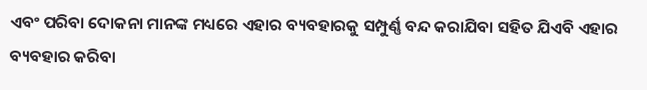ଏବଂ ପରିବା ଦୋକନା ମାନଙ୍କ ମଧ୍ୟରେ ଏହାର ବ୍ୟବହାରକୁ ସମ୍ପୁର୍ଣ୍ଣ ବନ୍ଦ କରାଯିବା ସହିତ ଯିଏବି ଏହାର ବ୍ୟବହାର କରିବା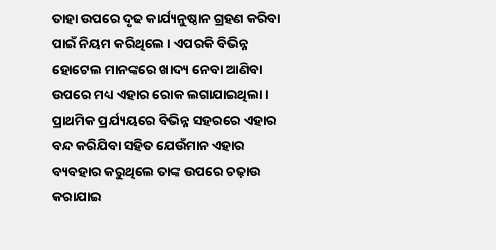ତାହା ଉପରେ ଦୃଢ କାର୍ଯ୍ୟନୁଷ୍ଠାନ ଗ୍ରହଣ କରିବା ପାଇଁ ନିୟମ କରିଥିଲେ । ଏପରକି ବିଭିନ୍ନ ହୋଟେଲ ମାନଙ୍କରେ ଖାଦ୍ୟ ନେବା ଆଣିବା ଉପରେ ମଧ୍ୟ ଏହାର ରୋକ ଲଗାଯାଇଥିଲା । ପ୍ରାଥମିକ ପ୍ରର୍ଯ୍ୟୟରେ ବିଭିନ୍ନ ସହରରେ ଏହାର ବନ୍ଦ କରିଯିବା ସହିତ ଯେଉଁମାନ ଏହାର ବ୍ୟବହାର କରୁଥିଲେ ତାଙ୍କ ଉପରେ ଚଢ଼ାଉ କରାଯାଇ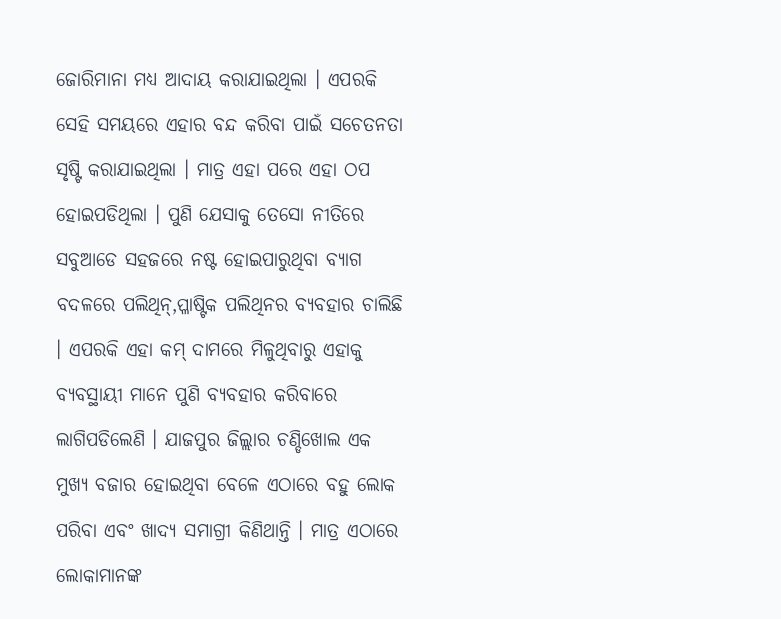ଜୋରିମାନା ମଧ୍ୟ ଆଦାୟ କରାଯାଇଥିଲା । ଏପରକି ସେହି ସମୟରେ ଏହାର ବନ୍ଦ କରିବା ପାଇଁ ସଚେତନତା ସୃଷ୍ଟି କରାଯାଇଥିଲା । ମାତ୍ର ଏହା ପରେ ଏହା ଠପ ହୋଇପଡିଥିଲା । ପୁଣି ଯେସାକୁ ତେସୋ ନୀତିରେ ସବୁଆଡେ ସହଜରେ ନଷ୍ଟ ହୋଇପାରୁଥିବା ବ୍ୟାଗ ବଦଳରେ ପଲିଥିନ୍,ପ୍ଳାଷ୍ଟିକ ପଲିଥିନର ବ୍ୟବହାର ଚାଲିଛି । ଏପରକି ଏହା କମ୍ ଦାମରେ ମିଳୁଥିବାରୁ ଏହାକୁ ବ୍ୟବସ୍ଥାୟୀ ମାନେ ପୁଣି ବ୍ୟବହାର କରିବାରେ ଲାଗିପଡିଲେଣି । ଯାଜପୁର ଜିଲ୍ଲାର ଚଣ୍ଡିଖୋଲ ଏକ ମୁଖ୍ୟ ବଜାର ହୋଇଥିବା ବେଳେ ଏଠାରେ ବହୁ ଲୋକ ପରିବା ଏବଂ ଖାଦ୍ୟ ସମାଗ୍ରୀ କିଣିଥାନ୍ତି । ମାତ୍ର ଏଠାରେ ଲୋକାମାନଙ୍କ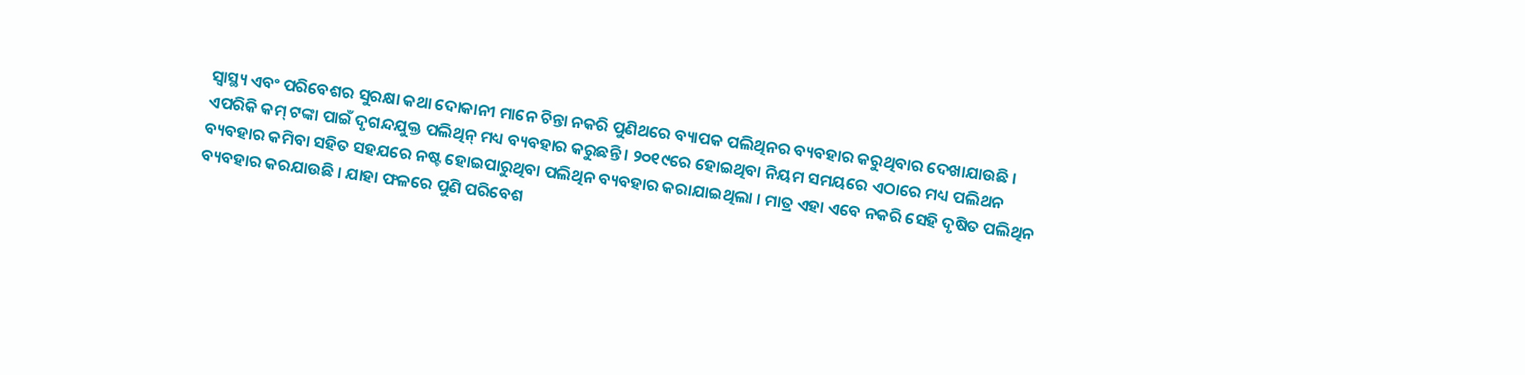ସ୍ୱାସ୍ଥ୍ୟ ଏବଂ ପରିବେଶର ସୁରକ୍ଷା କଥା ଦୋକାନୀ ମାନେ ଚିନ୍ତା ନକରି ପୁଣିଥରେ ବ୍ୟାପକ ପଲିଥିନର ବ୍ୟବହାର କରୁଥିବାର ଦେଖାଯାଉଛି । ଏପରିକି କମ୍ ଟଙ୍କା ପାଇଁ ଦୃଗନ୍ଦଯୁକ୍ତ ପଲିଥିନ୍ ମଧ୍ୟ ବ୍ୟବହାର କରୁଛନ୍ତି । ୨୦୧୯ରେ ହୋଇଥିବା ନିୟମ ସମୟରେ ଏଠାରେ ମଧ୍ୟ ପଲିଥନ ବ୍ୟବହାର କମିବା ସହିତ ସହଯରେ ନଷ୍ଟ ହୋଇପାରୁଥିବା ପଲିଥିନ ବ୍ୟବହାର କରାଯାଇଥିଲା । ମାତ୍ର ଏହା ଏବେ ନକରି ସେହି ଦୃଷିତ ପଲିଥିନ ବ୍ୟବହାର କରଯାଉଛି । ଯାହା ଫଳରେ ପୁଣି ପରିବେଶ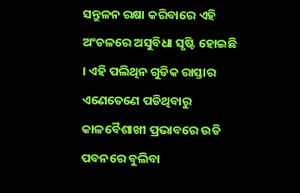ସନ୍ତୁଳନ ରକ୍ଷା କରିବାରେ ଏହି ଅଂଚଳରେ ଅସୁବିଧା ସୃଷ୍ଟି ହୋଇଛି । ଏହି ପଲିଥିନ ଗୁଡିକ ରାସ୍ତାର ଏଣେତେଣେ ପଡିଥିବାରୁ କାଳବୈଶାଖୀ ପ୍ରଭାବରେ ଉଡି ପବନରେ ବୁଲିବା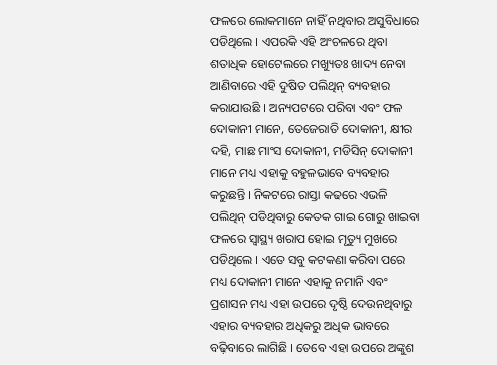ଫଳରେ ଲୋକମାନେ ନାହିଁ ନଥିବାର ଅସୁବିଧାରେ ପଡିଥିଲେ । ଏପରକି ଏହି ଅଂଚଳରେ ଥିବା ଶତାଧିକ ହୋଟେଲରେ ମଖ୍ୟୁତଃ ଖାଦ୍ୟ ନେବା ଆଣିବାରେ ଏହି ଦୁଷିତ ପଲିଥିନ୍ ବ୍ୟବହାର କରାଯାଉଛି । ଅନ୍ୟପଟରେ ପରିବା ଏବଂ ଫଳ ଦୋକାନୀ ମାନେ, ତେଜେରାତି ଦୋକାନୀ, କ୍ଷୀର ଦହି, ମାଛ ମାଂସ ଦୋକାନୀ, ମଡିସିନ୍ ଦୋକାନୀ ମାନେ ମଧ୍ୟ ଏହାକୁ ବହୁଳଭାବେ ବ୍ୟବହାର କରୁଛନ୍ତି । ନିକଟରେ ରାସ୍ତା କଢରେ ଏଭଳି ପଲିଥିନ୍ ପଡିଥିବାରୁ କେତକ ଗାଇ ଗୋରୁ ଖାଇବା ଫଳରେ ସ୍ୱାସ୍ଥ୍ୟ ଖରାପ ହୋଇ ମୃତ୍ୟୁ ମୁଖରେ ପଡିଥିଲେ । ଏତେ ସବୁ କଟକଣା କରିବା ପରେ ମଧ୍ୟ ଦୋକାନୀ ମାନେ ଏହାକୁ ନମାନି ଏବଂ ପ୍ରଶାସନ ମଧ୍ୟ ଏହା ଉପରେ ଦୃଷ୍ଠି ଦେଉନଥିବାରୁ ଏହାର ବ୍ୟବହାର ଅଧିକରୁ ଅଧିକ ଭାବରେ ବଢ଼ିବାରେ ଲାଗିଛି । ତେବେ ଏହା ଉପରେ ଅଙ୍କୁଶ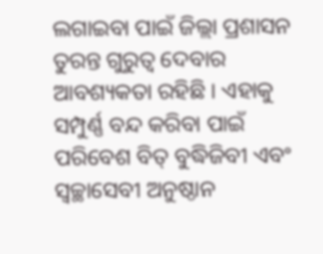ଲଗାଇବା ପାଇଁ ଜିଲ୍ଲା ପ୍ରଶାସନ ତୁରନ୍ତ ଗୁରୁତ୍ୱ ଦେବାର ଆବଶ୍ୟକତା ରହିଛି । ଏହାକୁ ସମ୍ପୁର୍ଣ୍ଣ ବନ୍ଦ କରିବା ପାଇଁ ପରିବେଶ ବିତ୍ ବୁଦ୍ଧିଜିବୀ ଏବଂ ସ୍ୱଚ୍ଛାସେବୀ ଅନୁଷ୍ଠାନ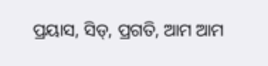ପ୍ରୟାସ, ସିଡ୍, ପ୍ରଗତି, ଆମ ଆମ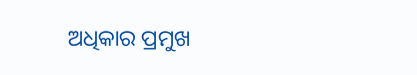ଅଧିକାର ପ୍ରମୁଖ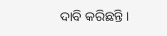ଦାବି କରିଛନ୍ତି ।